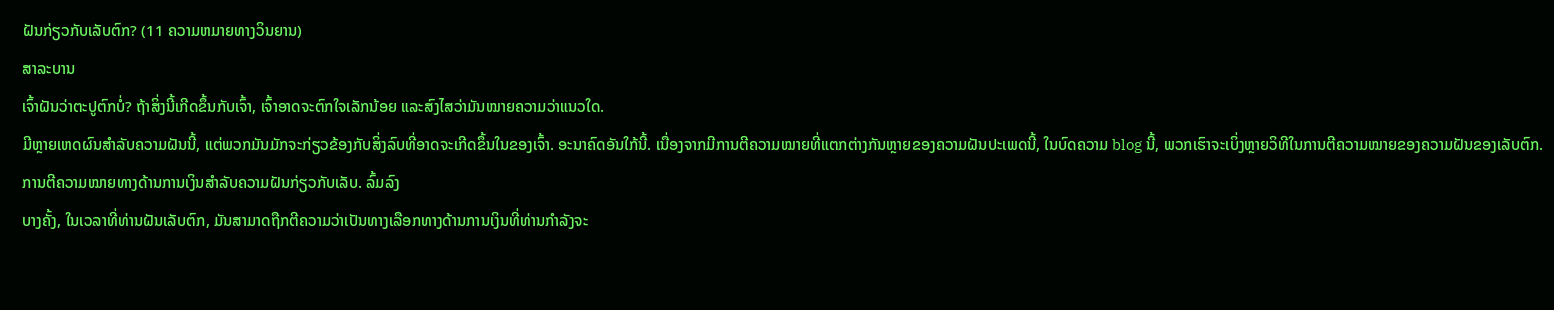ຝັນກ່ຽວກັບເລັບຕົກ? (11 ຄວາມຫມາຍທາງວິນຍານ)
ສາລະບານ
ເຈົ້າຝັນວ່າຕະປູຕົກບໍ່? ຖ້າສິ່ງນີ້ເກີດຂຶ້ນກັບເຈົ້າ, ເຈົ້າອາດຈະຕົກໃຈເລັກນ້ອຍ ແລະສົງໄສວ່າມັນໝາຍຄວາມວ່າແນວໃດ.
ມີຫຼາຍເຫດຜົນສຳລັບຄວາມຝັນນີ້, ແຕ່ພວກມັນມັກຈະກ່ຽວຂ້ອງກັບສິ່ງລົບທີ່ອາດຈະເກີດຂຶ້ນໃນຂອງເຈົ້າ. ອະນາຄົດອັນໃກ້ນີ້. ເນື່ອງຈາກມີການຕີຄວາມໝາຍທີ່ແຕກຕ່າງກັນຫຼາຍຂອງຄວາມຝັນປະເພດນີ້, ໃນບົດຄວາມ blog ນີ້, ພວກເຮົາຈະເບິ່ງຫຼາຍວິທີໃນການຕີຄວາມໝາຍຂອງຄວາມຝັນຂອງເລັບຕົກ.
ການຕີຄວາມໝາຍທາງດ້ານການເງິນສໍາລັບຄວາມຝັນກ່ຽວກັບເລັບ. ລົ້ມລົງ
ບາງຄັ້ງ, ໃນເວລາທີ່ທ່ານຝັນເລັບຕົກ, ມັນສາມາດຖືກຕີຄວາມວ່າເປັນທາງເລືອກທາງດ້ານການເງິນທີ່ທ່ານກໍາລັງຈະ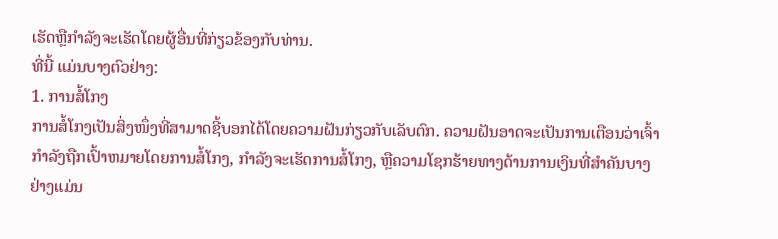ເຮັດຫຼືກໍາລັງຈະເຮັດໂດຍຜູ້ອື່ນທີ່ກ່ຽວຂ້ອງກັບທ່ານ.
ທີ່ນີ້ ແມ່ນບາງຕົວຢ່າງ:
1. ການສໍ້ໂກງ
ການສໍ້ໂກງເປັນສິ່ງໜຶ່ງທີ່ສາມາດຊີ້ບອກໄດ້ໂດຍຄວາມຝັນກ່ຽວກັບເລັບຕົກ. ຄວາມຝັນອາດຈະເປັນການເຕືອນວ່າເຈົ້າກໍາລັງຖືກເປົ້າຫມາຍໂດຍການສໍ້ໂກງ, ກໍາລັງຈະເຮັດການສໍ້ໂກງ, ຫຼືຄວາມໂຊກຮ້າຍທາງດ້ານການເງິນທີ່ສໍາຄັນບາງຢ່າງແມ່ນ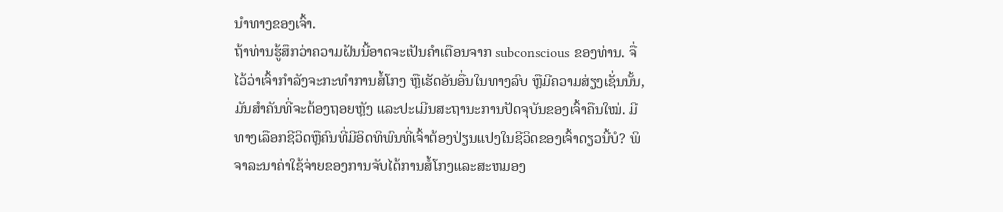ນໍາທາງຂອງເຈົ້າ.
ຖ້າທ່ານຮູ້ສຶກວ່າຄວາມຝັນນີ້ອາດຈະເປັນຄໍາເຕືອນຈາກ subconscious ຂອງທ່ານ. ຈື່ໄວ້ວ່າເຈົ້າກຳລັງຈະກະທຳການສໍ້ໂກງ ຫຼືເຮັດອັນອື່ນໃນທາງລົບ ຫຼືມີຄວາມສ່ຽງເຊັ່ນນັ້ນ, ມັນສຳຄັນທີ່ຈະຕ້ອງຖອຍຫຼັງ ແລະປະເມີນສະຖານະການປັດຈຸບັນຂອງເຈົ້າຄືນໃໝ່. ມີທາງເລືອກຊີວິດຫຼືຄົນທີ່ມີອິດທິພົນທີ່ເຈົ້າຕ້ອງປ່ຽນແປງໃນຊີວິດຂອງເຈົ້າດຽວນີ້ບໍ? ພິຈາລະນາຄ່າໃຊ້ຈ່າຍຂອງການຈັບໄດ້ການສໍ້ໂກງແລະສະຫມອງ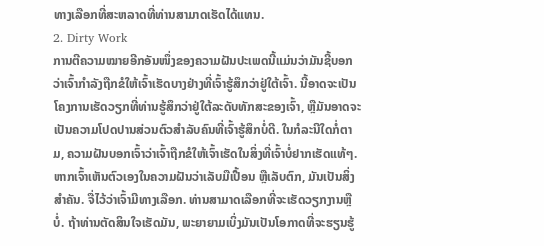ທາງເລືອກທີ່ສະຫລາດທີ່ທ່ານສາມາດເຮັດໄດ້ແທນ.
2. Dirty Work
ການຕີຄວາມໝາຍອີກອັນໜຶ່ງຂອງຄວາມຝັນປະເພດນີ້ແມ່ນວ່າມັນຊີ້ບອກວ່າເຈົ້າກຳລັງຖືກຂໍໃຫ້ເຈົ້າເຮັດບາງຢ່າງທີ່ເຈົ້າຮູ້ສຶກວ່າຢູ່ໃຕ້ເຈົ້າ. ນີ້ອາດຈະເປັນໂຄງການເຮັດວຽກທີ່ທ່ານຮູ້ສຶກວ່າຢູ່ໃຕ້ລະດັບທັກສະຂອງເຈົ້າ, ຫຼືມັນອາດຈະເປັນຄວາມໂປດປານສ່ວນຕົວສໍາລັບຄົນທີ່ເຈົ້າຮູ້ສຶກບໍ່ດີ. ໃນກໍລະນີໃດກໍ່ຕາມ, ຄວາມຝັນບອກເຈົ້າວ່າເຈົ້າຖືກຂໍໃຫ້ເຈົ້າເຮັດໃນສິ່ງທີ່ເຈົ້າບໍ່ຢາກເຮັດແທ້ໆ.
ຫາກເຈົ້າເຫັນຕົວເອງໃນຄວາມຝັນວ່າເລັບມືເປື້ອນ ຫຼືເລັບຕົກ, ມັນເປັນສິ່ງສໍາຄັນ. ຈື່ໄວ້ວ່າເຈົ້າມີທາງເລືອກ. ທ່ານສາມາດເລືອກທີ່ຈະເຮັດວຽກງານຫຼືບໍ່. ຖ້າທ່ານຕັດສິນໃຈເຮັດມັນ, ພະຍາຍາມເບິ່ງມັນເປັນໂອກາດທີ່ຈະຮຽນຮູ້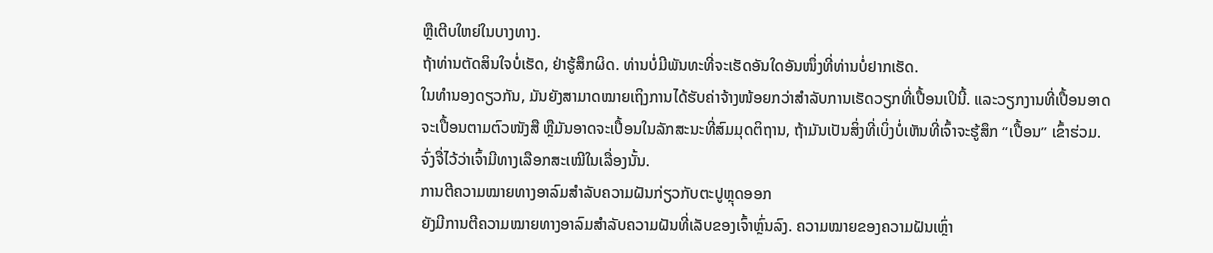ຫຼືເຕີບໃຫຍ່ໃນບາງທາງ.
ຖ້າທ່ານຕັດສິນໃຈບໍ່ເຮັດ, ຢ່າຮູ້ສຶກຜິດ. ທ່ານບໍ່ມີພັນທະທີ່ຈະເຮັດອັນໃດອັນໜຶ່ງທີ່ທ່ານບໍ່ຢາກເຮັດ.
ໃນທຳນອງດຽວກັນ, ມັນຍັງສາມາດໝາຍເຖິງການໄດ້ຮັບຄ່າຈ້າງໜ້ອຍກວ່າສຳລັບການເຮັດວຽກທີ່ເປື້ອນເປິນີ້. ແລະວຽກງານທີ່ເປື້ອນອາດຈະເປື້ອນຕາມຕົວໜັງສື ຫຼືມັນອາດຈະເປື້ອນໃນລັກສະນະທີ່ສົມມຸດຕິຖານ, ຖ້າມັນເປັນສິ່ງທີ່ເບິ່ງບໍ່ເຫັນທີ່ເຈົ້າຈະຮູ້ສຶກ “ເປື້ອນ” ເຂົ້າຮ່ວມ. ຈົ່ງຈື່ໄວ້ວ່າເຈົ້າມີທາງເລືອກສະເໝີໃນເລື່ອງນັ້ນ.
ການຕີຄວາມໝາຍທາງອາລົມສຳລັບຄວາມຝັນກ່ຽວກັບຕະປູຫຼຸດອອກ
ຍັງມີການຕີຄວາມໝາຍທາງອາລົມສຳລັບຄວາມຝັນທີ່ເລັບຂອງເຈົ້າຫຼົ່ນລົງ. ຄວາມໝາຍຂອງຄວາມຝັນເຫຼົ່າ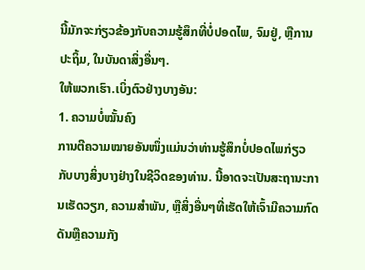ນີ້ມັກຈະກ່ຽວຂ້ອງກັບຄວາມຮູ້ສຶກທີ່ບໍ່ປອດໄພ, ຈົມຢູ່, ຫຼືການປະຖິ້ມ, ໃນບັນດາສິ່ງອື່ນໆ.
ໃຫ້ພວກເຮົາ.ເບິ່ງຕົວຢ່າງບາງອັນ:
1. ຄວາມບໍ່ໝັ້ນຄົງ
ການຕີຄວາມໝາຍອັນໜຶ່ງແມ່ນວ່າທ່ານຮູ້ສຶກບໍ່ປອດໄພກ່ຽວກັບບາງສິ່ງບາງຢ່າງໃນຊີວິດຂອງທ່ານ. ນີ້ອາດຈະເປັນສະຖານະການເຮັດວຽກ, ຄວາມສໍາພັນ, ຫຼືສິ່ງອື່ນໆທີ່ເຮັດໃຫ້ເຈົ້າມີຄວາມກົດດັນຫຼືຄວາມກັງ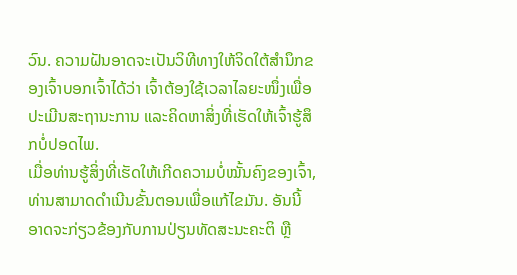ວົນ. ຄວາມຝັນອາດຈະເປັນວິທີທາງໃຫ້ຈິດໃຕ້ສຳນຶກຂອງເຈົ້າບອກເຈົ້າໄດ້ວ່າ ເຈົ້າຕ້ອງໃຊ້ເວລາໄລຍະໜຶ່ງເພື່ອປະເມີນສະຖານະການ ແລະຄິດຫາສິ່ງທີ່ເຮັດໃຫ້ເຈົ້າຮູ້ສຶກບໍ່ປອດໄພ.
ເມື່ອທ່ານຮູ້ສິ່ງທີ່ເຮັດໃຫ້ເກີດຄວາມບໍ່ໝັ້ນຄົງຂອງເຈົ້າ, ທ່ານສາມາດດໍາເນີນຂັ້ນຕອນເພື່ອແກ້ໄຂມັນ. ອັນນີ້ອາດຈະກ່ຽວຂ້ອງກັບການປ່ຽນທັດສະນະຄະຕິ ຫຼື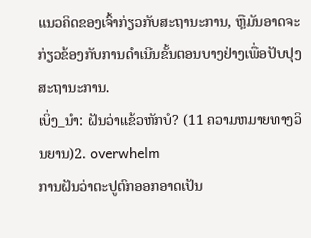ແນວຄິດຂອງເຈົ້າກ່ຽວກັບສະຖານະການ, ຫຼືມັນອາດຈະກ່ຽວຂ້ອງກັບການດໍາເນີນຂັ້ນຕອນບາງຢ່າງເພື່ອປັບປຸງສະຖານະການ.
ເບິ່ງ_ນຳ: ຝັນວ່າແຂ້ວຫັກບໍ? (11 ຄວາມຫມາຍທາງວິນຍານ)2. overwhelm
ການຝັນວ່າຕະປູຕົກອອກອາດເປັນ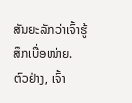ສັນຍະລັກວ່າເຈົ້າຮູ້ສຶກເບື່ອໜ່າຍ.
ຕົວຢ່າງ, ເຈົ້າ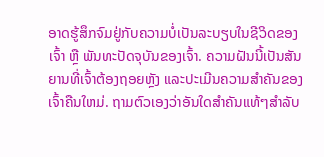ອາດຮູ້ສຶກຈົມຢູ່ກັບຄວາມບໍ່ເປັນລະບຽບໃນຊີວິດຂອງເຈົ້າ ຫຼື ພັນທະປັດຈຸບັນຂອງເຈົ້າ. ຄວາມຝັນນີ້ເປັນສັນຍານທີ່ເຈົ້າຕ້ອງຖອຍຫຼັງ ແລະປະເມີນຄວາມສໍາຄັນຂອງເຈົ້າຄືນໃຫມ່. ຖາມຕົວເອງວ່າອັນໃດສຳຄັນແທ້ໆສຳລັບ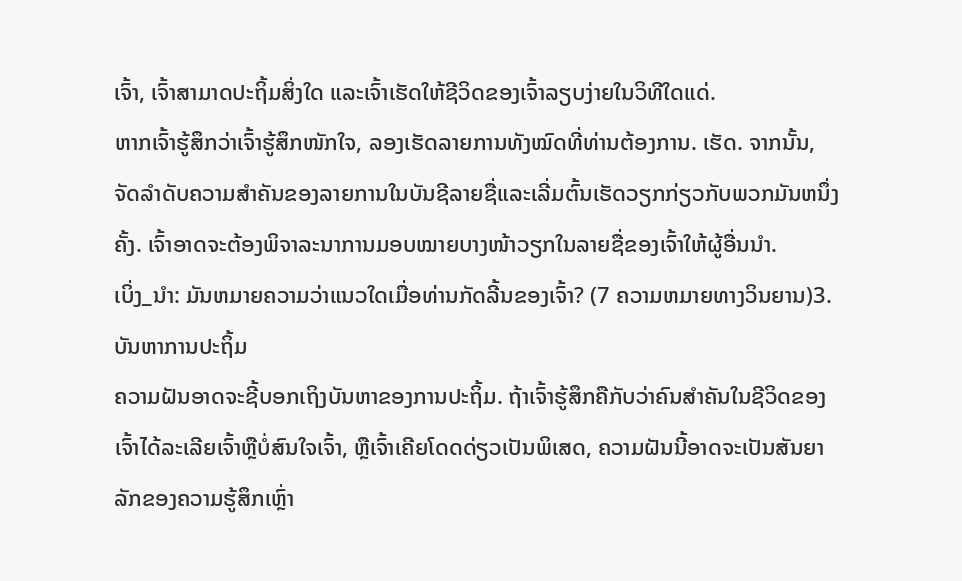ເຈົ້າ, ເຈົ້າສາມາດປະຖິ້ມສິ່ງໃດ ແລະເຈົ້າເຮັດໃຫ້ຊີວິດຂອງເຈົ້າລຽບງ່າຍໃນວິທີໃດແດ່.
ຫາກເຈົ້າຮູ້ສຶກວ່າເຈົ້າຮູ້ສຶກໜັກໃຈ, ລອງເຮັດລາຍການທັງໝົດທີ່ທ່ານຕ້ອງການ. ເຮັດ. ຈາກນັ້ນ, ຈັດລໍາດັບຄວາມສໍາຄັນຂອງລາຍການໃນບັນຊີລາຍຊື່ແລະເລີ່ມຕົ້ນເຮັດວຽກກ່ຽວກັບພວກມັນຫນຶ່ງຄັ້ງ. ເຈົ້າອາດຈະຕ້ອງພິຈາລະນາການມອບໝາຍບາງໜ້າວຽກໃນລາຍຊື່ຂອງເຈົ້າໃຫ້ຜູ້ອື່ນນຳ.
ເບິ່ງ_ນຳ: ມັນຫມາຍຄວາມວ່າແນວໃດເມື່ອທ່ານກັດລີ້ນຂອງເຈົ້າ? (7 ຄວາມຫມາຍທາງວິນຍານ)3. ບັນຫາການປະຖິ້ມ
ຄວາມຝັນອາດຈະຊີ້ບອກເຖິງບັນຫາຂອງການປະຖິ້ມ. ຖ້າເຈົ້າຮູ້ສຶກຄືກັບວ່າຄົນສຳຄັນໃນຊີວິດຂອງເຈົ້າໄດ້ລະເລີຍເຈົ້າຫຼືບໍ່ສົນໃຈເຈົ້າ, ຫຼືເຈົ້າເຄີຍໂດດດ່ຽວເປັນພິເສດ, ຄວາມຝັນນີ້ອາດຈະເປັນສັນຍາລັກຂອງຄວາມຮູ້ສຶກເຫຼົ່າ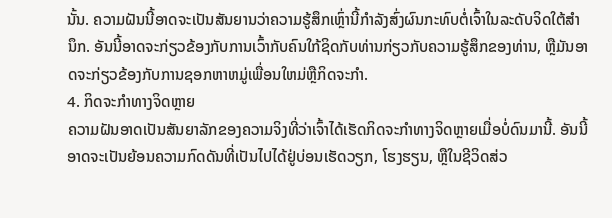ນັ້ນ. ຄວາມຝັນນີ້ອາດຈະເປັນສັນຍານວ່າຄວາມຮູ້ສຶກເຫຼົ່ານີ້ກໍາລັງສົ່ງຜົນກະທົບຕໍ່ເຈົ້າໃນລະດັບຈິດໃຕ້ສຳນຶກ. ອັນນີ້ອາດຈະກ່ຽວຂ້ອງກັບການເວົ້າກັບຄົນໃກ້ຊິດກັບທ່ານກ່ຽວກັບຄວາມຮູ້ສຶກຂອງທ່ານ, ຫຼືມັນອາດຈະກ່ຽວຂ້ອງກັບການຊອກຫາຫມູ່ເພື່ອນໃຫມ່ຫຼືກິດຈະກໍາ.
4. ກິດຈະກໍາທາງຈິດຫຼາຍ
ຄວາມຝັນອາດເປັນສັນຍາລັກຂອງຄວາມຈິງທີ່ວ່າເຈົ້າໄດ້ເຮັດກິດຈະກໍາທາງຈິດຫຼາຍເມື່ອບໍ່ດົນມານີ້. ອັນນີ້ອາດຈະເປັນຍ້ອນຄວາມກົດດັນທີ່ເປັນໄປໄດ້ຢູ່ບ່ອນເຮັດວຽກ, ໂຮງຮຽນ, ຫຼືໃນຊີວິດສ່ວ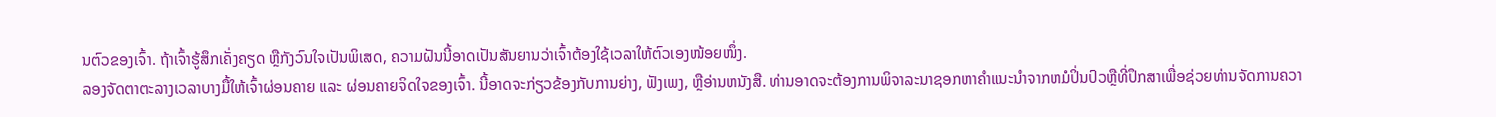ນຕົວຂອງເຈົ້າ. ຖ້າເຈົ້າຮູ້ສຶກເຄັ່ງຄຽດ ຫຼືກັງວົນໃຈເປັນພິເສດ, ຄວາມຝັນນີ້ອາດເປັນສັນຍານວ່າເຈົ້າຕ້ອງໃຊ້ເວລາໃຫ້ຕົວເອງໜ້ອຍໜຶ່ງ.
ລອງຈັດຕາຕະລາງເວລາບາງມື້ໃຫ້ເຈົ້າຜ່ອນຄາຍ ແລະ ຜ່ອນຄາຍຈິດໃຈຂອງເຈົ້າ. ນີ້ອາດຈະກ່ຽວຂ້ອງກັບການຍ່າງ, ຟັງເພງ, ຫຼືອ່ານຫນັງສື. ທ່ານອາດຈະຕ້ອງການພິຈາລະນາຊອກຫາຄໍາແນະນໍາຈາກຫມໍປິ່ນປົວຫຼືທີ່ປຶກສາເພື່ອຊ່ວຍທ່ານຈັດການຄວາ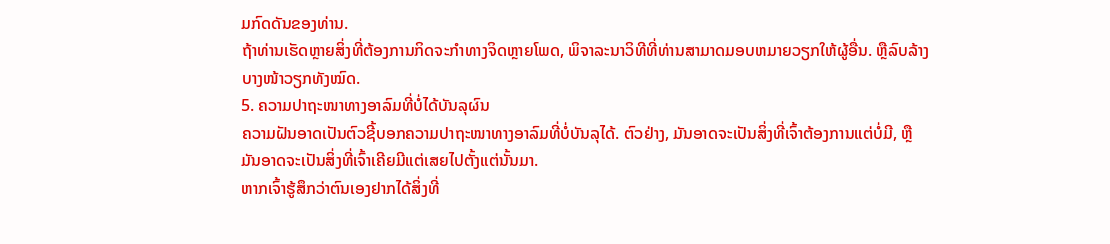ມກົດດັນຂອງທ່ານ.
ຖ້າທ່ານເຮັດຫຼາຍສິ່ງທີ່ຕ້ອງການກິດຈະກໍາທາງຈິດຫຼາຍໂພດ, ພິຈາລະນາວິທີທີ່ທ່ານສາມາດມອບຫມາຍວຽກໃຫ້ຜູ້ອື່ນ. ຫຼືລົບລ້າງບາງໜ້າວຽກທັງໝົດ.
5. ຄວາມປາຖະໜາທາງອາລົມທີ່ບໍ່ໄດ້ບັນລຸຜົນ
ຄວາມຝັນອາດເປັນຕົວຊີ້ບອກຄວາມປາຖະໜາທາງອາລົມທີ່ບໍ່ບັນລຸໄດ້. ຕົວຢ່າງ, ມັນອາດຈະເປັນສິ່ງທີ່ເຈົ້າຕ້ອງການແຕ່ບໍ່ມີ, ຫຼືມັນອາດຈະເປັນສິ່ງທີ່ເຈົ້າເຄີຍມີແຕ່ເສຍໄປຕັ້ງແຕ່ນັ້ນມາ.
ຫາກເຈົ້າຮູ້ສຶກວ່າຕົນເອງຢາກໄດ້ສິ່ງທີ່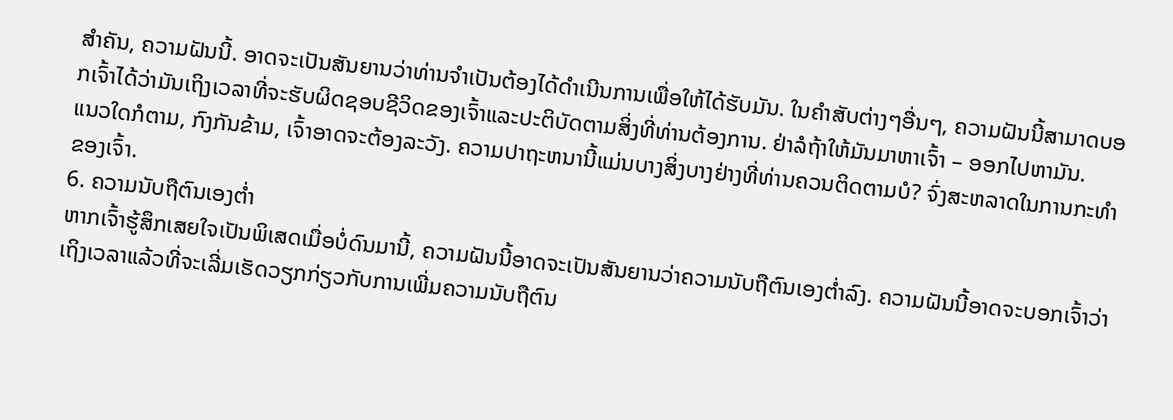ສໍາຄັນ, ຄວາມຝັນນີ້. ອາດຈະເປັນສັນຍານວ່າທ່ານຈໍາເປັນຕ້ອງໄດ້ດໍາເນີນການເພື່ອໃຫ້ໄດ້ຮັບມັນ. ໃນຄໍາສັບຕ່າງໆອື່ນໆ, ຄວາມຝັນນີ້ສາມາດບອກເຈົ້າໄດ້ວ່າມັນເຖິງເວລາທີ່ຈະຮັບຜິດຊອບຊີວິດຂອງເຈົ້າແລະປະຕິບັດຕາມສິ່ງທີ່ທ່ານຕ້ອງການ. ຢ່າລໍຖ້າໃຫ້ມັນມາຫາເຈົ້າ – ອອກໄປຫາມັນ.
ແນວໃດກໍຕາມ, ກົງກັນຂ້າມ, ເຈົ້າອາດຈະຕ້ອງລະວັງ. ຄວາມປາຖະຫນານີ້ແມ່ນບາງສິ່ງບາງຢ່າງທີ່ທ່ານຄວນຕິດຕາມບໍ? ຈົ່ງສະຫລາດໃນການກະທຳຂອງເຈົ້າ.
6. ຄວາມນັບຖືຕົນເອງຕໍ່າ
ຫາກເຈົ້າຮູ້ສຶກເສຍໃຈເປັນພິເສດເມື່ອບໍ່ດົນມານີ້, ຄວາມຝັນນີ້ອາດຈະເປັນສັນຍານວ່າຄວາມນັບຖືຕົນເອງຕໍ່າລົງ. ຄວາມຝັນນີ້ອາດຈະບອກເຈົ້າວ່າເຖິງເວລາແລ້ວທີ່ຈະເລີ່ມເຮັດວຽກກ່ຽວກັບການເພີ່ມຄວາມນັບຖືຕົນ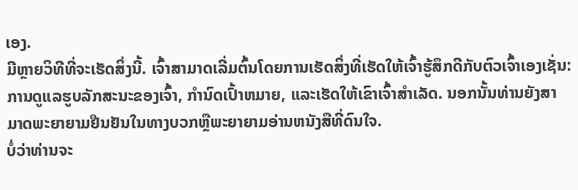ເອງ.
ມີຫຼາຍວິທີທີ່ຈະເຮັດສິ່ງນີ້. ເຈົ້າສາມາດເລີ່ມຕົ້ນໂດຍການເຮັດສິ່ງທີ່ເຮັດໃຫ້ເຈົ້າຮູ້ສຶກດີກັບຕົວເຈົ້າເອງເຊັ່ນ: ການດູແລຮູບລັກສະນະຂອງເຈົ້າ, ກໍານົດເປົ້າຫມາຍ, ແລະເຮັດໃຫ້ເຂົາເຈົ້າສໍາເລັດ. ນອກນັ້ນທ່ານຍັງສາມາດພະຍາຍາມຢືນຢັນໃນທາງບວກຫຼືພະຍາຍາມອ່ານຫນັງສືທີ່ດົນໃຈ.
ບໍ່ວ່າທ່ານຈະ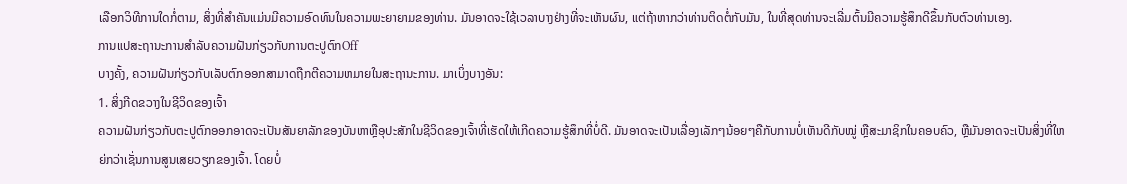ເລືອກວິທີການໃດກໍ່ຕາມ, ສິ່ງທີ່ສໍາຄັນແມ່ນມີຄວາມອົດທົນໃນຄວາມພະຍາຍາມຂອງທ່ານ. ມັນອາດຈະໃຊ້ເວລາບາງຢ່າງທີ່ຈະເຫັນຜົນ, ແຕ່ຖ້າຫາກວ່າທ່ານຕິດຕໍ່ກັບມັນ, ໃນທີ່ສຸດທ່ານຈະເລີ່ມຕົ້ນມີຄວາມຮູ້ສຶກດີຂຶ້ນກັບຕົວທ່ານເອງ.
ການແປສະຖານະການສໍາລັບຄວາມຝັນກ່ຽວກັບການຕະປູຕົກOff
ບາງຄັ້ງ, ຄວາມຝັນກ່ຽວກັບເລັບຕົກອອກສາມາດຖືກຕີຄວາມຫມາຍໃນສະຖານະການ. ມາເບິ່ງບາງອັນ:
1. ສິ່ງກີດຂວາງໃນຊີວິດຂອງເຈົ້າ
ຄວາມຝັນກ່ຽວກັບຕະປູຕົກອອກອາດຈະເປັນສັນຍາລັກຂອງບັນຫາຫຼືອຸປະສັກໃນຊີວິດຂອງເຈົ້າທີ່ເຮັດໃຫ້ເກີດຄວາມຮູ້ສຶກທີ່ບໍ່ດີ. ມັນອາດຈະເປັນເລື່ອງເລັກໆນ້ອຍໆຄືກັບການບໍ່ເຫັນດີກັບໝູ່ ຫຼືສະມາຊິກໃນຄອບຄົວ, ຫຼືມັນອາດຈະເປັນສິ່ງທີ່ໃຫຍ່ກວ່າເຊັ່ນການສູນເສຍວຽກຂອງເຈົ້າ. ໂດຍບໍ່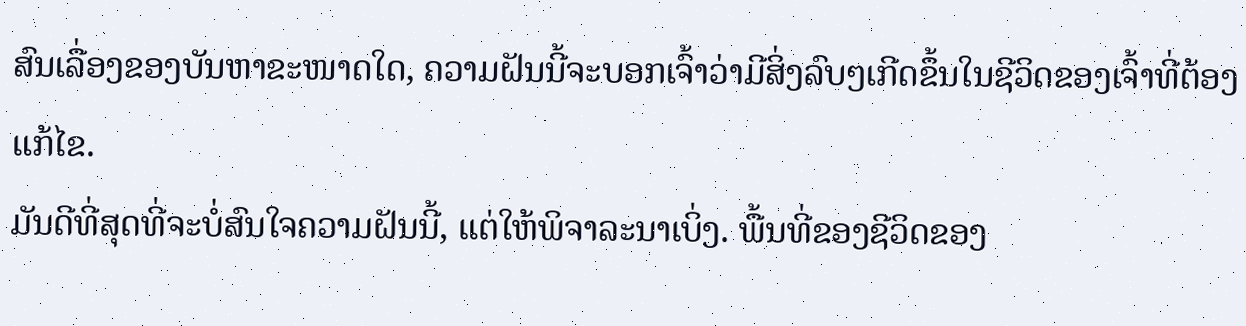ສົນເລື່ອງຂອງບັນຫາຂະໜາດໃດ, ຄວາມຝັນນີ້ຈະບອກເຈົ້າວ່າມີສິ່ງລົບໆເກີດຂຶ້ນໃນຊີວິດຂອງເຈົ້າທີ່ຕ້ອງແກ້ໄຂ.
ມັນດີທີ່ສຸດທີ່ຈະບໍ່ສົນໃຈຄວາມຝັນນີ້, ແຕ່ໃຫ້ພິຈາລະນາເບິ່ງ. ພື້ນທີ່ຂອງຊີວິດຂອງ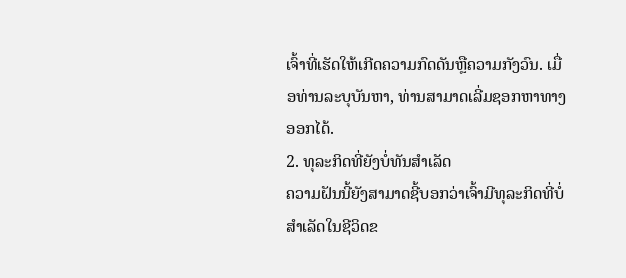ເຈົ້າທີ່ເຮັດໃຫ້ເກີດຄວາມກົດດັນຫຼືຄວາມກັງວົນ. ເມື່ອທ່ານລະບຸບັນຫາ, ທ່ານສາມາດເລີ່ມຊອກຫາທາງອອກໄດ້.
2. ທຸລະກິດທີ່ຍັງບໍ່ທັນສຳເລັດ
ຄວາມຝັນນີ້ຍັງສາມາດຊີ້ບອກວ່າເຈົ້າມີທຸລະກິດທີ່ບໍ່ສຳເລັດໃນຊີວິດຂ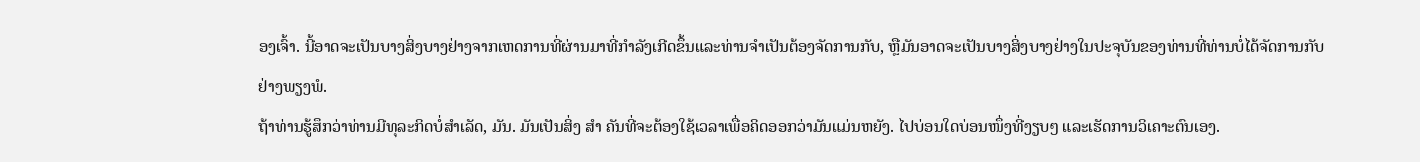ອງເຈົ້າ. ນີ້ອາດຈະເປັນບາງສິ່ງບາງຢ່າງຈາກເຫດການທີ່ຜ່ານມາທີ່ກໍາລັງເກີດຂຶ້ນແລະທ່ານຈໍາເປັນຕ້ອງຈັດການກັບ, ຫຼືມັນອາດຈະເປັນບາງສິ່ງບາງຢ່າງໃນປະຈຸບັນຂອງທ່ານທີ່ທ່ານບໍ່ໄດ້ຈັດການກັບຢ່າງພຽງພໍ.
ຖ້າທ່ານຮູ້ສຶກວ່າທ່ານມີທຸລະກິດບໍ່ສໍາເລັດ, ມັນ. ມັນເປັນສິ່ງ ສຳ ຄັນທີ່ຈະຕ້ອງໃຊ້ເວລາເພື່ອຄິດອອກວ່າມັນແມ່ນຫຍັງ. ໄປບ່ອນໃດບ່ອນໜຶ່ງທີ່ງຽບໆ ແລະເຮັດການວິເຄາະຕົນເອງ.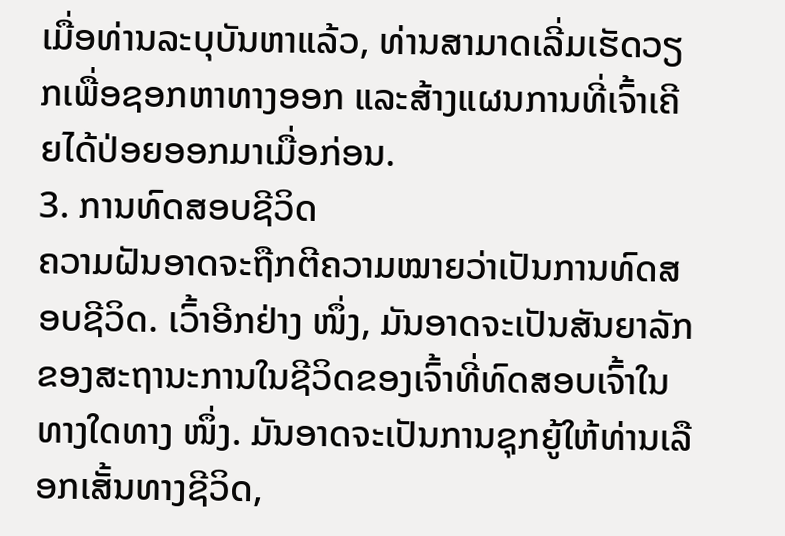ເມື່ອທ່ານລະບຸບັນຫາແລ້ວ, ທ່ານສາມາດເລີ່ມເຮັດວຽກເພື່ອຊອກຫາທາງອອກ ແລະສ້າງແຜນການທີ່ເຈົ້າເຄີຍໄດ້ປ່ອຍອອກມາເມື່ອກ່ອນ.
3. ການທົດສອບຊີວິດ
ຄວາມຝັນອາດຈະຖືກຕີຄວາມໝາຍວ່າເປັນການທົດສອບຊີວິດ. ເວົ້າອີກຢ່າງ ໜຶ່ງ, ມັນອາດຈະເປັນສັນຍາລັກຂອງສະຖານະການໃນຊີວິດຂອງເຈົ້າທີ່ທົດສອບເຈົ້າໃນທາງໃດທາງ ໜຶ່ງ. ມັນອາດຈະເປັນການຊຸກຍູ້ໃຫ້ທ່ານເລືອກເສັ້ນທາງຊີວິດ,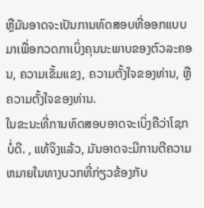ຫຼືມັນອາດຈະເປັນການທົດສອບທີ່ອອກແບບມາເພື່ອກວດກາເບິ່ງຄຸນນະພາບຂອງຕົວລະຄອນ, ຄວາມເຂັ້ມແຂງ, ຄວາມຕັ້ງໃຈຂອງທ່ານ, ຫຼືຄວາມຕັ້ງໃຈຂອງທ່ານ.
ໃນຂະນະທີ່ການທົດສອບອາດຈະເບິ່ງຄືວ່າໂຊກບໍ່ດີ. , ແທ້ຈິງແລ້ວ, ມັນອາດຈະມີການຕີຄວາມຫມາຍໃນທາງບວກທີ່ກ່ຽວຂ້ອງກັບ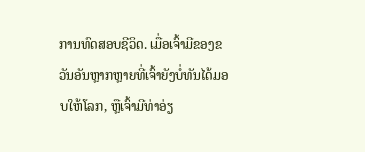ການທົດສອບຊີວິດ. ເມື່ອເຈົ້າມີຂອງຂວັນອັນຫຼາກຫຼາຍທີ່ເຈົ້າຍັງບໍ່ທັນໄດ້ມອບໃຫ້ໂລກ, ຫຼືເຈົ້າມີທ່າອ່ຽ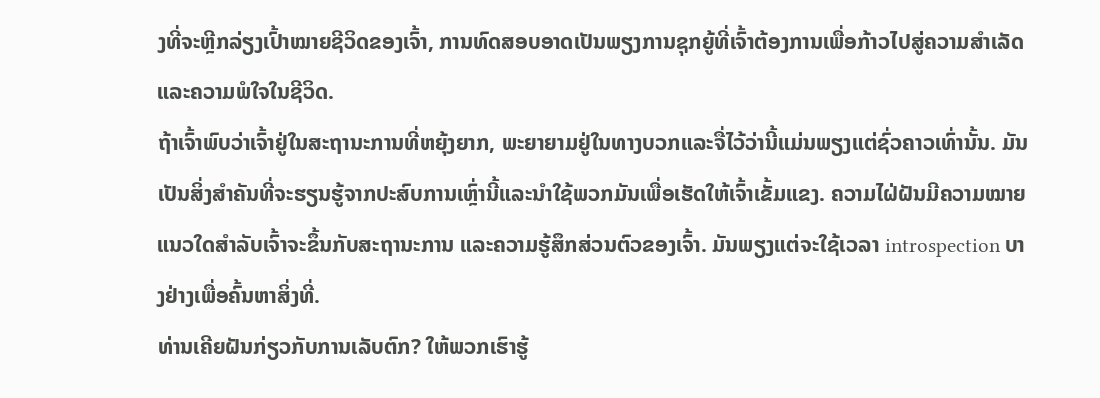ງທີ່ຈະຫຼີກລ່ຽງເປົ້າໝາຍຊີວິດຂອງເຈົ້າ, ການທົດສອບອາດເປັນພຽງການຊຸກຍູ້ທີ່ເຈົ້າຕ້ອງການເພື່ອກ້າວໄປສູ່ຄວາມສຳເລັດແລະຄວາມພໍໃຈໃນຊີວິດ.
ຖ້າເຈົ້າພົບວ່າເຈົ້າຢູ່ໃນສະຖານະການທີ່ຫຍຸ້ງຍາກ, ພະຍາຍາມຢູ່ໃນທາງບວກແລະຈື່ໄວ້ວ່ານີ້ແມ່ນພຽງແຕ່ຊົ່ວຄາວເທົ່ານັ້ນ. ມັນເປັນສິ່ງສໍາຄັນທີ່ຈະຮຽນຮູ້ຈາກປະສົບການເຫຼົ່ານີ້ແລະນໍາໃຊ້ພວກມັນເພື່ອເຮັດໃຫ້ເຈົ້າເຂັ້ມແຂງ. ຄວາມໄຝ່ຝັນມີຄວາມໝາຍແນວໃດສຳລັບເຈົ້າຈະຂຶ້ນກັບສະຖານະການ ແລະຄວາມຮູ້ສຶກສ່ວນຕົວຂອງເຈົ້າ. ມັນພຽງແຕ່ຈະໃຊ້ເວລາ introspection ບາງຢ່າງເພື່ອຄົ້ນຫາສິ່ງທີ່.
ທ່ານເຄີຍຝັນກ່ຽວກັບການເລັບຕົກ? ໃຫ້ພວກເຮົາຮູ້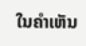ໃນຄໍາເຫັນ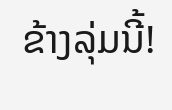ຂ້າງລຸ່ມນີ້!